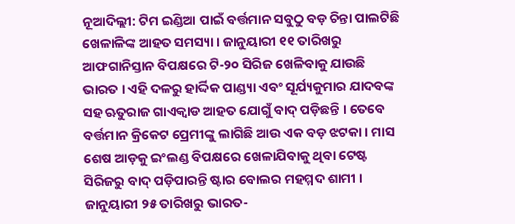ନୂଆଦିଲ୍ଲୀ: ଟିମ ଇଣ୍ଡିଆ ପାଇଁ ବର୍ତ୍ତମାନ ସବୁଠୁ ବଡ଼ ଚିନ୍ତା ପାଲଟିଛି ଖେଳାଳିଙ୍କ ଆହତ ସମସ୍ୟା । ଜାନୁୟାରୀ ୧୧ ତାରିଖରୁ ଆଫଗାନିସ୍ତାନ ବିପକ୍ଷରେ ଟି-୨୦ ସିରିଜ ଖେଳିବାକୁ ଯାଉଛି ଭାରତ । ଏହି ଦଳରୁ ହାର୍ଦ୍ଦିକ ପାଣ୍ଡ୍ୟା ଏବଂ ସୂର୍ଯ୍ୟକୁମାର ଯାଦବଙ୍କ ସହ ଋତୁରାଜ ଗାଏକ୍ୱାଡ ଆହତ ଯୋଗୁଁ ବାଦ୍ ପଡ଼ିଛନ୍ତି । ତେବେ ବର୍ତ୍ତମାନ କ୍ରିକେଟ ପ୍ରେମୀଙ୍କୁ ଲାଗିଛି ଆଉ ଏକ ବଡ଼ ଝଟକା । ମାସ ଶେଷ ଆଡ଼କୁ ଇଂଲଣ୍ଡ ବିପକ୍ଷରେ ଖେଳାଯିବାକୁ ଥିବା ଟେଷ୍ଟ ସିରିଜରୁ ବାଦ୍ ପଡ଼ିପାରନ୍ତି ଷ୍ଟାର ବୋଲର ମହମ୍ମଦ ଶାମୀ । ଜାନୁୟାରୀ ୨୫ ତାରିଖରୁ ଭାରତ-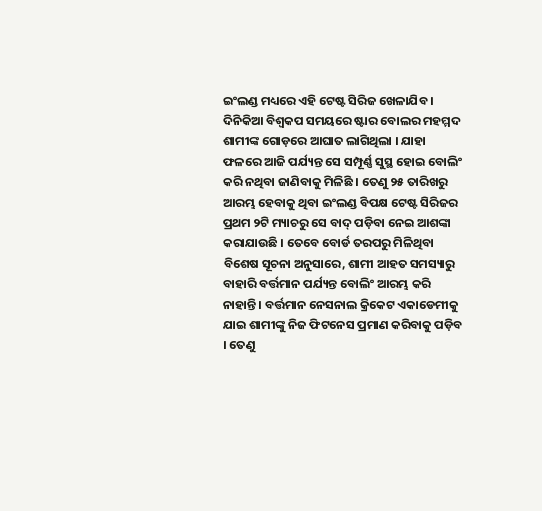ଇଂଲଣ୍ଡ ମଧ୍ୟରେ ଏହି ଟେଷ୍ଟ ସିରିଜ ଖେଳାଯିବ ।
ଦିନିକିଆ ବିଶ୍ୱକପ ସମୟରେ ଷ୍ଟାର ବୋଲର ମହମ୍ମଦ ଶାମୀଙ୍କ ଗୋଡ଼ରେ ଆଘାତ ଲାଗିଥିଲା । ଯାହା ଫଳରେ ଆଜି ପର୍ଯ୍ୟନ୍ତ ସେ ସମ୍ପୂର୍ଣ୍ଣ ସୁସ୍ଥ ହୋଇ ବୋଲିଂ କରି ନଥିବା ଜାଣିବାକୁ ମିଳିଛି । ତେଣୁ ୨୫ ତାରିଖରୁ ଆରମ୍ଭ ହେବାକୁ ଥିବା ଇଂଲଣ୍ଡ ବିପକ୍ଷ ଟେଷ୍ଟ ସିରିଜର ପ୍ରଥମ ୨ଟି ମ୍ୟାଚରୁ ସେ ବାଦ୍ ପଡ଼ିବା ନେଇ ଆଶଙ୍କା କରାଯାଉଛି । ତେବେ ବୋର୍ଡ ତରପରୁ ମିଳିଥିବା ବିଶେଷ ସୂଚନା ଅନୁସାରେ, ଶାମୀ ଆହତ ସମସ୍ୟାରୁ ବାହାରି ବର୍ତ୍ତମାନ ପର୍ଯ୍ୟନ୍ତ ବୋଲିଂ ଆରମ୍ଭ କରି ନାହାନ୍ତି । ବର୍ତ୍ତମାନ ନେସନାଲ କ୍ରିକେଟ ଏକାଡେମୀକୁ ଯାଇ ଶାମୀଙ୍କୁ ନିଜ ଫିଟନେସ ପ୍ରମାଣ କରିବାକୁ ପଡ଼ିବ । ତେଣୁ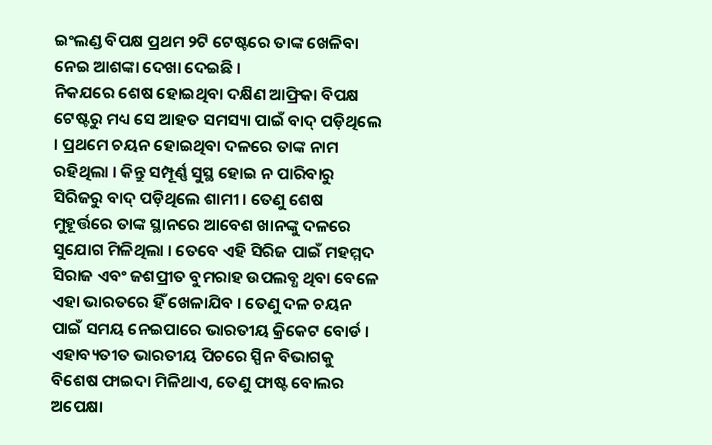ଇଂଲଣ୍ଡ ବିପକ୍ଷ ପ୍ରଥମ ୨ଟି ଟେଷ୍ଟରେ ତାଙ୍କ ଖେଳିବା ନେଇ ଆଶଙ୍କା ଦେଖା ଦେଇଛି ।
ନିକଯରେ ଶେଷ ହୋଇଥିବା ଦକ୍ଷିଣ ଆଫ୍ରିକା ବିପକ୍ଷ ଟେଷ୍ଟରୁ ମଧ୍ୟ ସେ ଆହତ ସମସ୍ୟା ପାଇଁ ବାଦ୍ ପଡ଼ିଥିଲେ । ପ୍ରଥମେ ଚୟନ ହୋଇଥିବା ଦଳରେ ତାଙ୍କ ନାମ ରହିଥିଲା । କିନ୍ତୁ ସମ୍ପୂର୍ଣ୍ଣ ସୁସ୍ଥ ହୋଇ ନ ପାରିବାରୁ ସିରିଜରୁ ବାଦ୍ ପଡ଼ିଥିଲେ ଶାମୀ । ତେଣୁ ଶେଷ ମୁହୂର୍ତ୍ତରେ ତାଙ୍କ ସ୍ଥାନରେ ଆବେଶ ଖାନଙ୍କୁ ଦଳରେ ସୁଯୋଗ ମିଳିଥିଲା । ତେବେ ଏହି ସିରିଜ ପାଇଁ ମହମ୍ମଦ ସିରାଜ ଏବଂ ଜଶପ୍ରୀତ ବୁମରାହ ଉପଲବ୍ଧ ଥିବା ବେଳେ ଏହା ଭାରତରେ ହିଁ ଖେଳାଯିବ । ତେଣୁ ଦଳ ଚୟନ ପାଇଁ ସମୟ ନେଇପାରେ ଭାରତୀୟ କ୍ରିକେଟ ବୋର୍ଡ । ଏହାବ୍ୟତୀତ ଭାରତୀୟ ପିଚରେ ସ୍ପିନ ବିଭାଗକୁ ବିଶେଷ ଫାଇଦା ମିଳିଥାଏ, ତେଣୁ ଫାଷ୍ଟ ବୋଲର ଅପେକ୍ଷା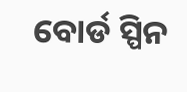ବୋର୍ଡ ସ୍ପିନ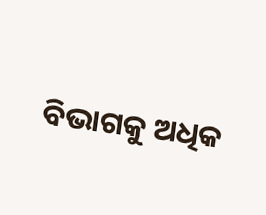ବିଭାଗକୁ ଅଧିକ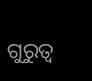ଗୁରୁତ୍ୱ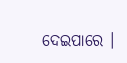ଦେଇପାରେ ।